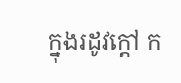ក្នុងរដូវក្តៅ ក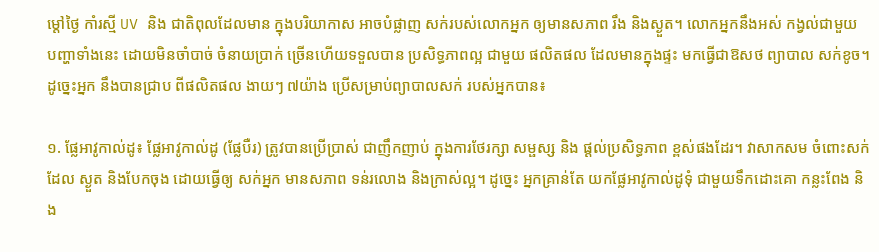ម្តៅថ្ងៃ កាំរស្មី UV និង ជាតិពុលដែលមាន ក្នុងបរិយាកាស អាចបំផ្លាញ សក់របស់លោកអ្នក ឲ្យមានសភាព រឹង និងស្ងួត។ លោកអ្នកនឹងអស់ កង្វល់ជាមួយ បញ្ហាទាំងនេះ ដោយមិនចាំបាច់ ចំនាយប្រាក់ ច្រើនហើយទទួលបាន ប្រសិទ្ធភាពល្អ ជាមួយ ផលិតផល ដែលមានក្នុងផ្ទះ មកធ្វើជាឱសថ ព្យាបាល សក់ខូច។ ដូច្នេះអ្នក នឹងបានជ្រាប ពីផលិតផល ងាយៗ ៧យ៉ាង ប្រើសម្រាប់ព្យាបាលសក់ របស់អ្នកបាន៖

១. ផ្លែអាវូកាល់ដូ៖ ផ្លែអាវូកាល់ដូ (ផ្លែបឺរ) ត្រូវបានប្រើប្រាស់ ជាញឹកញាប់ ក្នុងការថែរក្សា សម្ផស្ស និង ផ្តល់ប្រសិទ្ធភាព ខ្ពស់ផងដែរ។ វាសាកសម ចំពោះសក់ដែល ស្ងួត និងបែកចុង ដោយធ្វើឲ្យ សក់អ្នក មានសភាព ទន់រលោង និងក្រាស់ល្អ។ ដូច្នេះ អ្នកគ្រាន់តែ យកផ្លែអាវូកាល់ដូទុំ ជាមួយទឹកដោះគោ កន្លះពែង និង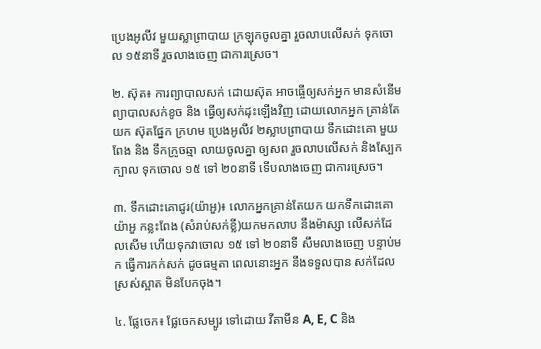ប្រេងអូលីវ មួយស្លាព្រាបាយ ក្រឡុកចូលគ្នា រួចលាបលើសក់ ទុកចោល ១៥នាទី រួចលាងចេញ ជាការស្រេច។

២. ស៊ុត៖ ការព្យាបាលសក់ ដោយស៊ុត អាចធ្ចើឲ្យសក់អ្នក មានសំនើម ព្យាបាលសក់ខូច និង ធ្វើឲ្យសក់ដុះឡើងវិញ ដោយលោកអ្នក គ្រាន់តែយក ស៊ុតផ្នែក ក្រហម ប្រេងអូលីវ ២ស្លាបព្រាបាយ ទឹកដោះគោ មួយពែង និង ទឹកក្រូចឆ្មា លាយចូលគ្នា ឲ្យសព រួចលាបលើសក់ និងស្បែកក្បាល ទុកចោល ១៥ ទៅ ២០នាទី ទើបលាងចេញ ជាការស្រេច។

៣. ទឹកដោះគោជូរ(យ៉ាអួ)៖ លោកអ្នកគ្រាន់តែយក យកទឹកដោះគោយ៉ាអួ កន្លះពែង (សំរាប់សក់ខ្លី)យកមកលាប នឹងម៉ាស្សា លើសក់ដែលសើម ហើយទុកវាចោល ១៥ ទៅ ២០នាទី សឹមលាងចេញ បន្ទាប់មក ធ្វើការកក់សក់ ដូចធម្មតា ពេលនោះអ្នក នឹងទទួលបាន សក់ដែលស្រស់ស្អាត មិនបែកចុង។

៤. ផ្លែចេក៖ ផ្លែចេកសម្បូរ ទៅដោយ វីតាមីន A, E, C និង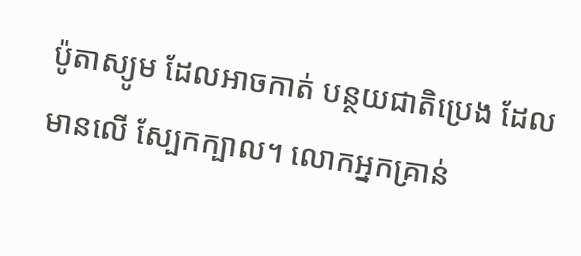ប៉ូតាស្យូម ដែលអាចកាត់ បន្ថយជាតិប្រេង ដែលមានលើ ស្បែកក្បាល។ លោកអ្នកគ្រាន់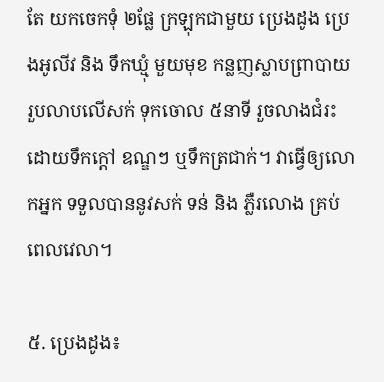តែ យកចេកទុំ ២ផ្លែ ក្រឡុកជាមួយ ប្រេងដូង ប្រេងអូលីវ និង ទឹកឃ្មុំ មួយមុខ កន្លញស្លាបព្រាបាយ រួបលាបលើសក់ ទុកចោល ៥នាទី រួចលាងជំរះ ដោយទឹកក្តៅ ឧណ្ឌៗ ឬទឹកត្រជាក់។ វាធ្វើឲ្យលោកអ្នក ទទួលបាននូវសក់ ទន់ និង ភ្លឺរលោង គ្រប់ពេលវេលា។

៥. ប្រេងដូង៖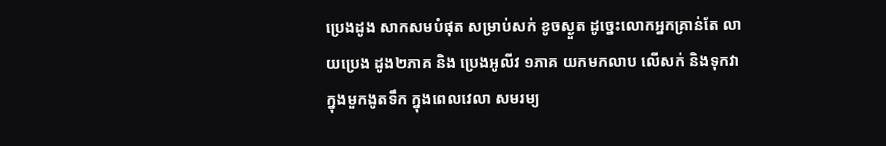ប្រេងដូង សាកសមបំផុត សម្រាប់សក់ ខូចស្ងួត ដូច្នេះលោកអ្នកគ្រាន់តែ លាយប្រេង ដូង២ភាគ និង ប្រេងអូលីវ ១ភាគ យកមកលាប លើសក់ និងទុកវា ក្នុងមួកងូតទឹក ក្នុងពេលវេលា សមរម្យ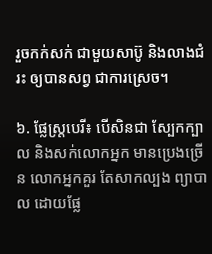រួចកក់សក់ ជាមួយសាប៊ូ និងលាងជំរះ ឲ្យបានសព្វ ជាការស្រេច។

៦. ផ្លែស្ត្របេរី៖ បើសិនជា ស្បែកក្បាល និងសក់លោកអ្នក មានប្រេងច្រើន លោកអ្នកគួរ តែសាកល្បង ព្យាបាល ដោយផ្លែ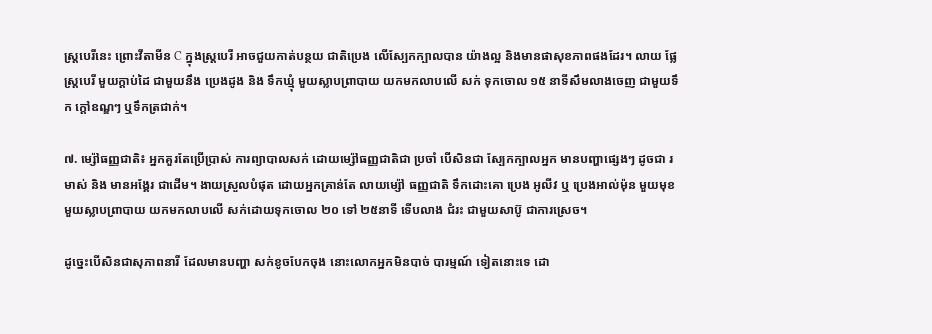ស្ត្របេរីនេះ ព្រោះវីតាមីន C ក្នុងស្ត្របេរី អាចជួយកាត់បន្ថយ ជាតិប្រេង លើស្បែកក្បាលបាន យ៉ាងល្អ និងមានផាសុខភាពផងដែរ។ លាយ ផ្លែស្ត្របេរី មួយក្តាប់ដៃ ជាមួយនឹង ប្រេងដូង និង ទឹកឃ្មុំ មួយស្លាបព្រាបាយ យកមកលាបលើ សក់ ទុកចោល ១៥ នាទីសឹមលាងចេញ ជាមួយទឹក ក្តៅឧណ្ឌៗ ឬទឹកត្រជាក់។

៧. ម្ស៉ៅធញ្ញជាតិ៖ អ្នកគួរតែប្រើប្រាស់ ការព្យាបាលសក់ ដោយម្ស៉ៅធញ្ញជាតិជា ប្រចាំ បើសិនជា ស្បែកក្បាលអ្នក មានបញ្ហាផ្សេងៗ ដូចជា រមាស់ និង មានអង្គែរ ជាដើម។ ងាយស្រួលបំផុត ដោយអ្នកគ្រាន់តែ លាយម្ស៉ៅ ធញ្ញជាតិ ទឹកដោះគោ ប្រេង អូលីវ ឬ ប្រេងអាល់ម៉ុន មួយមុខ មួយស្លាបព្រាបាយ យកមកលាបលើ សក់ដោយទុកចោល ២០ ទៅ ២៥នាទី ទើបលាង ជំរះ ជាមួយសាប៊ូ ជាការស្រេច។

ដូច្នេះបើសិនជាសុភាពនារី ដែលមានបញ្ហា សក់ខូចបែកចុង នោះលោកអ្នកមិនបាច់ បារម្មណ៍ ទៀតនោះទេ ដោ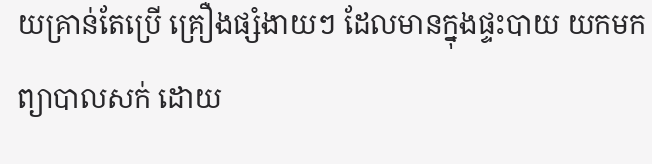យគ្រាន់តែប្រើ គ្រឿងផ្សំងាយៗ ដែលមានក្នុងផ្ទះបាយ យកមកព្យាបាលសក់ ដោយ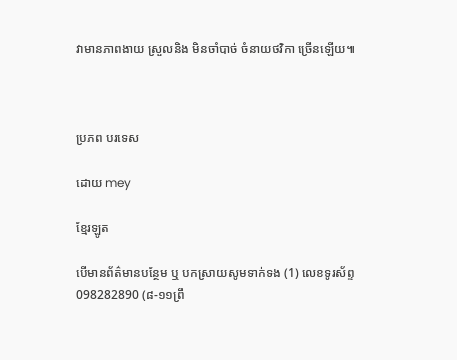វាមានភាពងាយ ស្រួលនិង មិនចាំបាច់ ចំនាយថវិកា ច្រើនឡើយ៕



ប្រភព បរទេស

ដោយ mey

ខ្មែរឡូត

បើមានព័ត៌មានបន្ថែម ឬ បកស្រាយសូមទាក់ទង (1) លេខទូរស័ព្ទ 098282890 (៨-១១ព្រឹ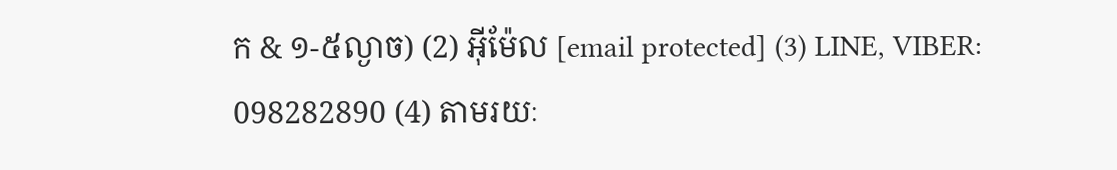ក & ១-៥ល្ងាច) (2) អ៊ីម៉ែល [email protected] (3) LINE, VIBER: 098282890 (4) តាមរយៈ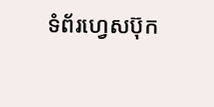ទំព័រហ្វេសប៊ុក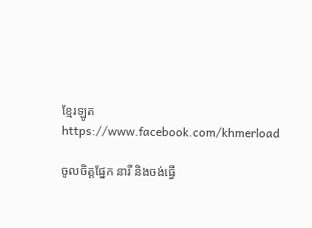ខ្មែរឡូត https://www.facebook.com/khmerload

ចូលចិត្តផ្នែក នារី និងចង់ធ្វើ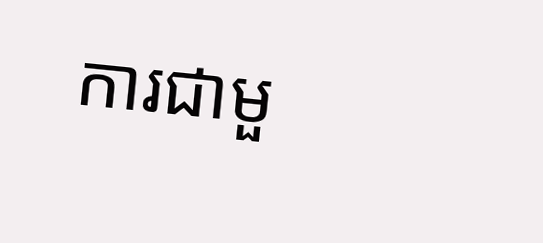ការជាមួ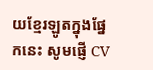យខ្មែរឡូតក្នុងផ្នែកនេះ សូមផ្ញើ CV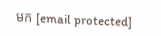មក [email protected]